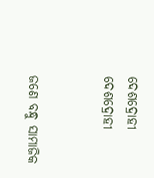ଦେଶଦ୍ରୋହୀ
ଦେଶଦ୍ରୋହୀ


ଜଣେ ବନ୍ଧୁ ସାମାଜିକ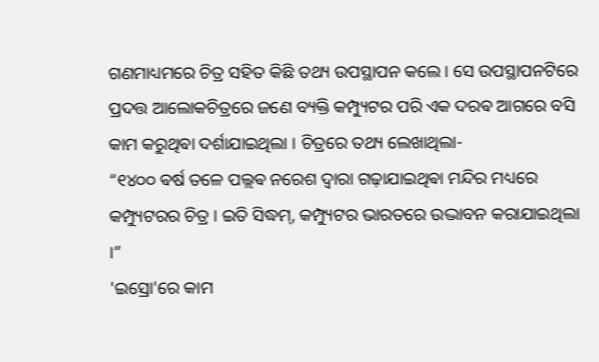ଗଣମାଧ୍ୟମରେ ଚିତ୍ର ସହିତ କିଛି ତଥ୍ୟ ଉପସ୍ଥାପନ କଲେ। ସେ ଉପସ୍ଥାପନଟିରେ ପ୍ରଦତ୍ତ ଆଲୋକଚିତ୍ରରେ ଜଣେ ବ୍ୟକ୍ତି କମ୍ପ୍ୟୁଟର ପରି ଏକ ଦରଵ ଆଗରେ ବସି କାମ କରୁଥିଵା ଦର୍ଶାଯାଇଥିଲା । ଚିତ୍ରରେ ତଥ୍ୟ ଲେଖାଥିଲା-
“୧୪୦୦ ଵର୍ଷ ତଳେ ପଲ୍ଲଵ ନରେଶ ଦ୍ଵାରା ଗଢ଼ାଯାଇଥିଵା ମନ୍ଦିର ମଧ୍ୟରେ କମ୍ପ୍ୟୁଟରର ଚିତ୍ର । ଇତି ସିଦ୍ଧମ୍, କମ୍ପ୍ୟୁଟର ଭାରତରେ ଉଦ୍ଭାବନ କରାଯାଇଥିଲା ।”
'ଇସ୍ରୋ'ରେ କାମ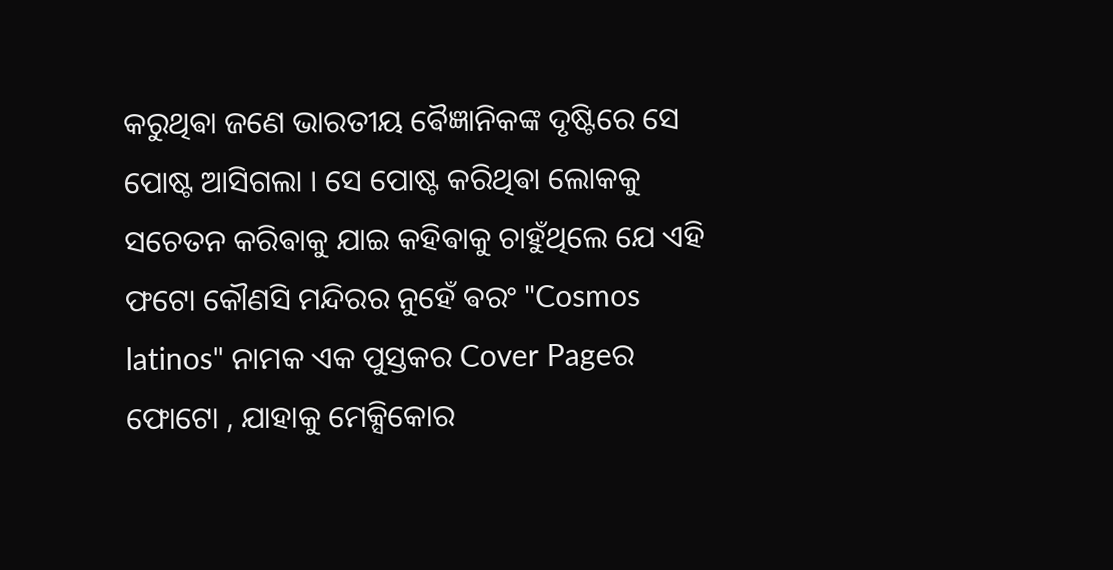କରୁଥିଵା ଜଣେ ଭାରତୀୟ ଵୈଜ୍ଞାନିକଙ୍କ ଦୃଷ୍ଟିରେ ସେ ପୋଷ୍ଟ ଆସିଗଲା । ସେ ପୋଷ୍ଟ କରିଥିଵା ଲୋକକୁ ସଚେତନ କରିଵାକୁ ଯାଇ କହିଵାକୁ ଚାହୁଁଥିଲେ ଯେ ଏହି ଫଟୋ କୌଣସି ମନ୍ଦିରର ନୁହେଁ ଵରଂ "Cosmos latinos" ନାମକ ଏକ ପୁସ୍ତକର Cover Pageର ଫୋଟୋ , ଯାହାକୁ ମେକ୍ସିକୋର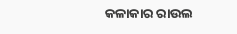କଳାକାର ରାଉଲ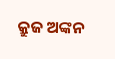କ୍ରୁଜ ଅଙ୍କନ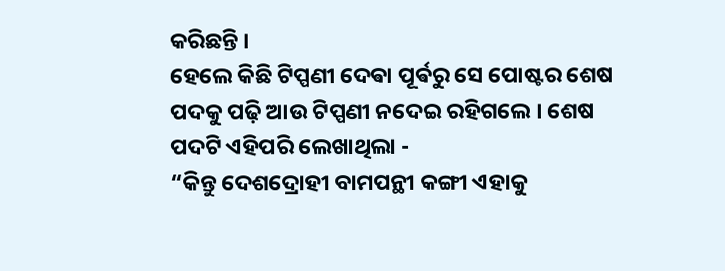କରିଛନ୍ତି ।
ହେଲେ କିଛି ଟିପ୍ପଣୀ ଦେଵା ପୂର୍ଵରୁ ସେ ପୋଷ୍ଟର ଶେଷ ପଦକୁ ପଢ଼ି ଆଉ ଟିପ୍ପଣୀ ନଦେଇ ରହିଗଲେ । ଶେଷ ପଦଟି ଏହିପରି ଲେଖାଥିଲା -
“କିନ୍ତୁ ଦେଶଦ୍ରୋହୀ ବାମପନ୍ଥୀ କଙ୍ଗୀ ଏହାକୁ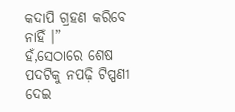କଦାପି ଗ୍ରହଣ କରିବେ ନାହିଁ ।”
ହଁ,ସେଠାରେ ଶେଷ ପଦଟିକୁ ନପଢ଼ି ଟିପ୍ପଣୀ ଦେଇ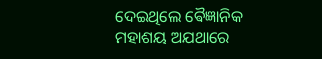ଦେଇଥିଲେ ଵୈଜ୍ଞାନିକ ମହାଶୟ ଅଯଥାରେ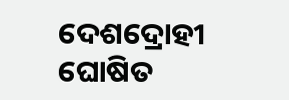ଦେଶଦ୍ରୋହୀ ଘୋଷିତ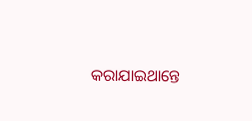କରାଯାଇଥାନ୍ତେ